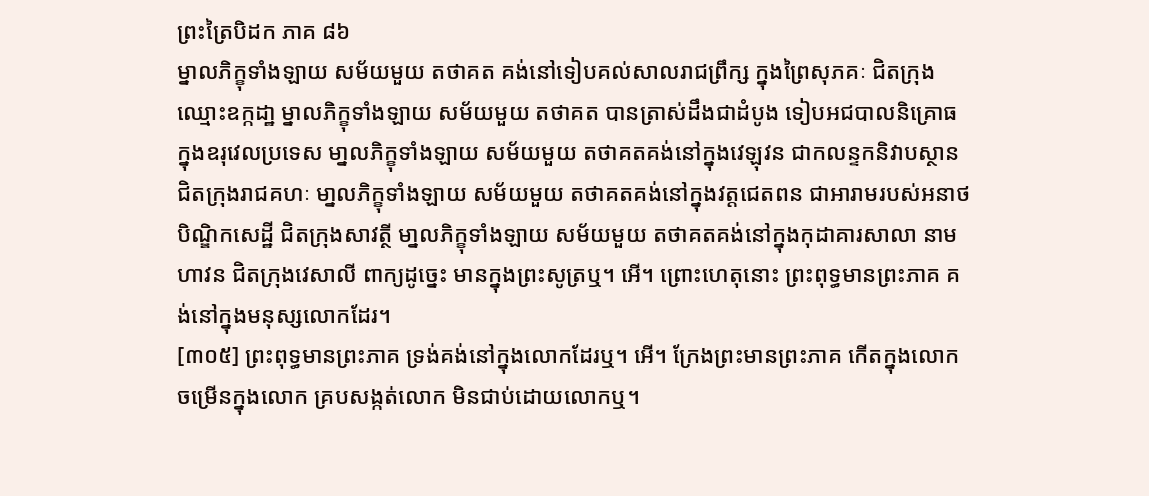ព្រះត្រៃបិដក ភាគ ៨៦
ម្នាលភិក្ខុទាំងឡាយ សម័យមួយ តថាគត គង់នៅទៀបគល់សាលរាជព្រឹក្ស ក្នុងព្រៃសុភគៈ ជិតក្រុងឈ្មោះឧក្កដា្ឋ ម្នាលភិក្ខុទាំងឡាយ សម័យមួយ តថាគត បានត្រាស់ដឹងជាដំបូង ទៀបអជបាលនិគ្រោធ ក្នុងឧរុវេលប្រទេស មា្នលភិក្ខុទាំងឡាយ សម័យមួយ តថាគតគង់នៅក្នុងវេឡុវន ជាកលន្ទកនិវាបស្ថាន ជិតក្រុងរាជគហៈ មា្នលភិក្ខុទាំងឡាយ សម័យមួយ តថាគតគង់នៅក្នុងវត្តជេតពន ជាអារាមរបស់អនាថបិណ្ឌិកសេដ្ឋី ជិតក្រុងសាវត្ថី មា្នលភិក្ខុទាំងឡាយ សម័យមួយ តថាគតគង់នៅក្នុងកុដាគារសាលា នាមហាវន ជិតក្រុងវេសាលី ពាក្យដូច្នេះ មានក្នុងព្រះសូត្រឬ។ អើ។ ព្រោះហេតុនោះ ព្រះពុទ្ធមានព្រះភាគ គង់នៅក្នុងមនុស្សលោកដែរ។
[៣០៥] ព្រះពុទ្ធមានព្រះភាគ ទ្រង់គង់នៅក្នុងលោកដែរឬ។ អើ។ ក្រែងព្រះមានព្រះភាគ កើតក្នុងលោក ចម្រើនក្នុងលោក គ្របសង្កត់លោក មិនជាប់ដោយលោកឬ។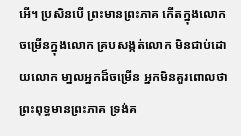អើ។ ប្រសិនបើ ព្រះមានព្រះភាគ កើតក្នុងលោក ចម្រើនក្នុងលោក គ្របសង្កត់លោក មិនជាប់ដោយលោក មា្នលអ្នកដ៏ចម្រើន អ្នកមិនគួរពោលថា ព្រះពុទ្ធមានព្រះភាគ ទ្រង់គ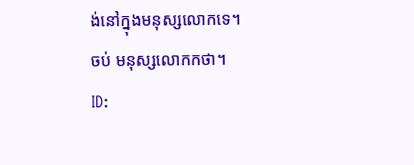ង់នៅក្នុងមនុស្សលោកទេ។
ចប់ មនុស្សលោកកថា។
ID: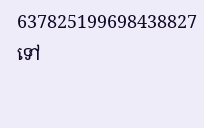637825199698438827
ទៅ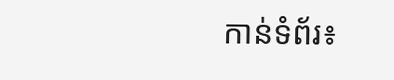កាន់ទំព័រ៖